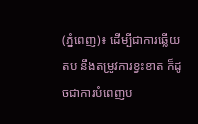(ភ្នំពេញ)៖ ដើម្បីជាការឆ្លើយតប នឹងតម្រូវការខ្វះខាត ក៏ដូចជាការបំពេញប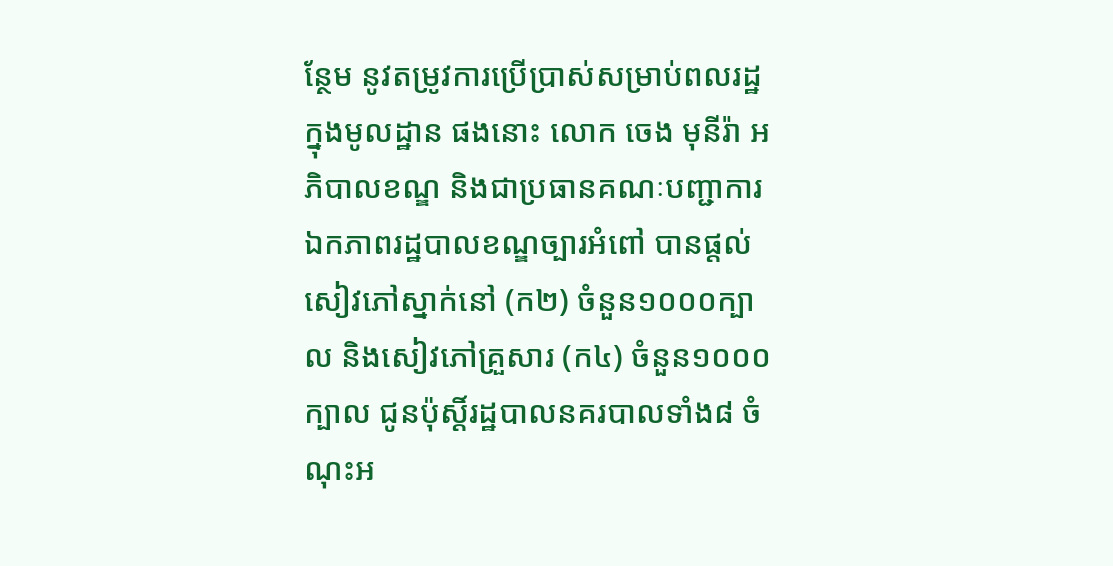ន្ថែម នូវតម្រូវការប្រើប្រាស់សម្រាប់ពលរដ្ឋ ក្នុងមូលដ្ឋាន ផងនោះ លោក ចេង មុនីរ៉ា អភិបាលខណ្ឌ និងជាប្រធានគណៈបញ្ជាការឯកភាពរដ្ឋបាលខណ្ឌច្បារអំពៅ បានផ្តល់សៀវភៅស្នាក់នៅ (ក២) ចំនួន១០០០ក្បាល និងសៀវភៅគ្រួសារ (ក៤) ចំនួន១០០០ក្បាល ជូនប៉ុស្តិ៍រដ្ឋបាលនគរបាលទាំង៨ ចំណុះអ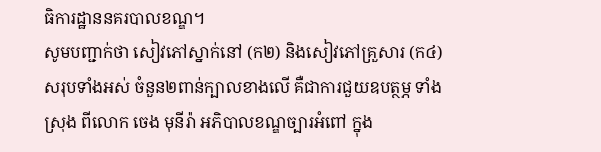ធិការដ្ឋាននគរបាលខណ្ឌ។
សូមបញ្ជាក់ថា សៀវភៅស្នាក់នៅ (ក២) និងសៀវភៅគ្រួសារ (ក៤) សរុបទាំងអស់ ចំនួន២ពាន់ក្បាលខាងលើ គឺជាការជួយឧបត្ថម្ភ ទាំងស្រុង ពីលោក ចេង មុនីរ៉ា អភិបាលខណ្ឌច្បារអំពៅ ក្នុង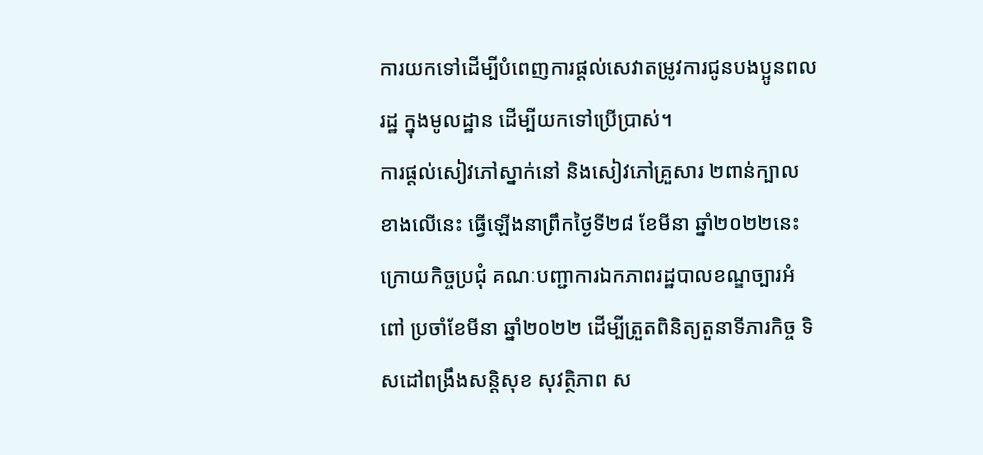ការយកទៅដើម្បីបំពេញការផ្តល់សេវាតម្រូវការជូនបងប្អូនពលរដ្ឋ ក្នុងមូលដ្ឋាន ដើម្បីយកទៅប្រើប្រាស់។
ការផ្តល់សៀវភៅស្នាក់នៅ និងសៀវភៅគ្រួសារ ២ពាន់ក្បាលខាងលើនេះ ធ្វើឡើងនាព្រឹកថ្ងៃទី២៨ ខែមីនា ឆ្នាំ២០២២នេះ ក្រោយកិច្ចប្រជុំ គណៈបញ្ជាការឯកភាពរដ្ឋបាលខណ្ឌច្បារអំពៅ ប្រចាំខែមីនា ឆ្នាំ២០២២ ដើម្បីត្រួតពិនិត្យតួនាទីភារកិច្ច ទិសដៅពង្រឹងសន្តិសុខ សុវត្ថិភាព ស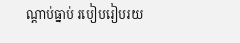ណ្តាប់ធ្នាប់ របៀបរៀបរយ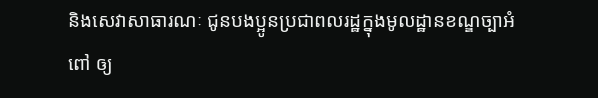និងសេវាសាធារណៈ ជូនបងប្អូនប្រជាពលរដ្ឋក្នុងមូលដ្ឋានខណ្ឌច្បាអំពៅ ឲ្យ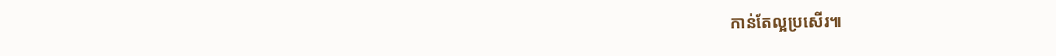កាន់តែល្អប្រសើរ៕